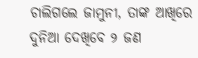ଚାଲିଗଲେ ଜାମୁନୀ, ତାଙ୍କ ଆଖିରେ ଦୁନିଆ ଦେଖିବେ ୨ ଜଣ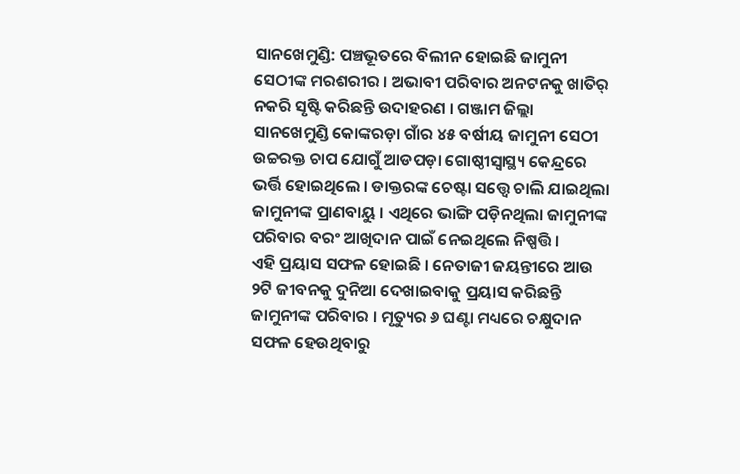ସାନଖେମୁଣ୍ଡି: ପଞ୍ଚଭୂତରେ ବିଲୀନ ହୋଇଛି ଜାମୁନୀ ସେଠୀଙ୍କ ମରଶରୀର । ଅଭାବୀ ପରିବାର ଅନଟନକୁ ଖାତିର୍ ନକରି ସୃଷ୍ଟି କରିଛନ୍ତି ଉଦାହରଣ । ଗଞ୍ଜାମ ଜିଲ୍ଲା ସାନଖେମୁଣ୍ଡି କୋଙ୍କରଡ଼ା ଗାଁର ୪୫ ବର୍ଷୀୟ ଜାମୁନୀ ସେଠୀ ଉଚ୍ଚରକ୍ତ ଚାପ ଯୋଗୁଁ ଆଡପଡ଼ା ଗୋଷ୍ଠୀସ୍ୱାସ୍ଥ୍ୟ କେନ୍ଦ୍ରରେ ଭର୍ତ୍ତି ହୋଇଥିଲେ । ଡାକ୍ତରଙ୍କ ଚେଷ୍ଟା ସତ୍ତ୍ୱେ ଚାଲି ଯାଇଥିଲା ଜାମୁନୀଙ୍କ ପ୍ରାଣବାୟୁ । ଏଥିରେ ଭାଙ୍ଗି ପଡ଼ିନଥିଲା ଜାମୁନୀଙ୍କ ପରିବାର ବରଂ ଆଖିଦାନ ପାଇଁ ନେଇଥିଲେ ନିଷ୍ପତ୍ତି ।
ଏହି ପ୍ରୟାସ ସଫଳ ହୋଇଛି । ନେତାଜୀ ଜୟନ୍ତୀରେ ଆଉ ୨ଟି ଜୀବନକୁ ଦୁନିଆ ଦେଖାଇବାକୁ ପ୍ରୟାସ କରିଛନ୍ତି ଜାମୁନୀଙ୍କ ପରିବାର । ମୃତ୍ୟୁର ୬ ଘଣ୍ଟା ମଧ୍ୟରେ ଚକ୍ଷୁଦାନ ସଫଳ ହେଉଥିବାରୁ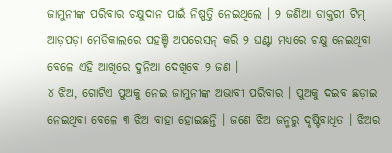ଜାମୁନୀଙ୍କ ପରିବାର ଚକ୍ଷୁଦାନ ପାଇଁ ନିଷ୍ପତ୍ତି ନେଇଥିଲେ । ୨ ଜଣିଆ ଡାକ୍ତରୀ ଟିମ୍ ଆଡ଼ପଡ଼ା ମେଡିକାଲରେ ପହଞ୍ଚି ଅପରେସନ୍ କରି ୨ ଘଣ୍ଟା ମଧ୍ୟରେ ଚକ୍ଷୁ ନେଇଥିବା ବେଳେ ଏହି ଆଖିରେ ଦୁନିଆ ଦେଖିବେ ୨ ଜଣ ।
୪ ଝିଅ, ଗୋଟିଏ ପୁଅକୁ ନେଇ ଜାମୁନୀଙ୍କ ଅଭାବୀ ପରିବାର । ପୁଅକୁ ଦଇବ ଛଡ଼ାଇ ନେଇଥିବା ବେଳେ ୩ ଝିଅ ବାହା ହୋଇଛନ୍ତି । ଜଣେ ଝିଅ ଜନ୍ମରୁ ଦୃଷ୍ଟିବାଧିତ । ଝିଅର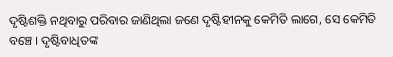ଦୃଷ୍ଟିଶକ୍ତି ନଥିବାରୁ ପରିବାର ଜାଣିଥିଲା ଜଣେ ଦୃଷ୍ଟିହୀନକୁ କେମିତି ଲାଗେ, ସେ କେମିତି ବଞ୍ଚେ । ଦୃଷ୍ଟିବାଧିତଙ୍କ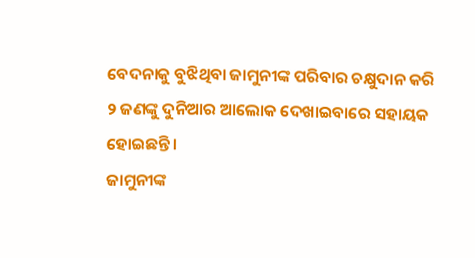ବେଦନାକୁ ବୁଝିଥିବା ଜାମୁନୀଙ୍କ ପରିବାର ଚକ୍ଷୁଦାନ କରି ୨ ଜଣଙ୍କୁ ଦୁନିଆର ଆଲୋକ ଦେଖାଇବାରେ ସହାୟକ ହୋଇଛନ୍ତି ।
ଜାମୁନୀଙ୍କ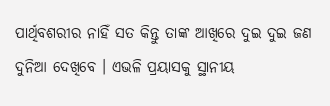ପାର୍ଥିବଶରୀର ନାହିଁ ସତ କିନ୍ତୁ ତାଙ୍କ ଆଖିରେ ଦୁଇ ଦୁଇ ଜଣ ଦୁନିଆ ଦେଖିବେ । ଏଭଳି ପ୍ରୟାସକୁ ସ୍ଥାନୀୟ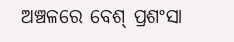ଅଞ୍ଚଳରେ ବେଶ୍ ପ୍ରଶଂସା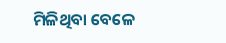ମିଳିଥିବା ବେଳେ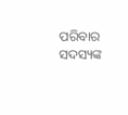ପରିବାର ସଦସ୍ୟଙ୍କ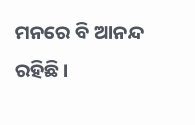ମନରେ ବି ଆନନ୍ଦ ରହିଛି ।